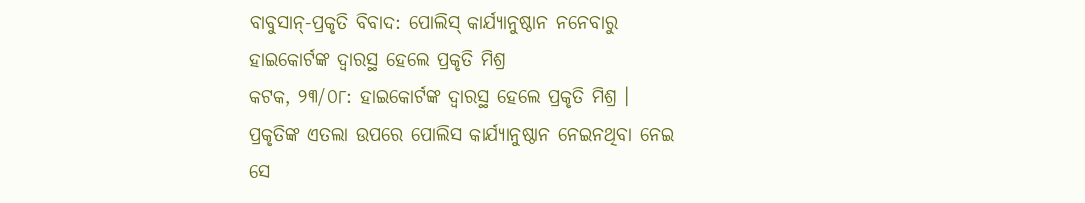ବାବୁସାନ୍-ପ୍ରକୃତି ବିବାଦ: ପୋଲିସ୍ କାର୍ଯ୍ୟାନୁଷ୍ଠାନ ନନେବାରୁ ହାଇକୋର୍ଟଙ୍କ ଦ୍ୱାରସ୍ଥ ହେଲେ ପ୍ରକୃତି ମିଶ୍ର
କଟକ, ୨୩/୦୮: ହାଇକୋର୍ଟଙ୍କ ଦ୍ବାରସ୍ଥ ହେଲେ ପ୍ରକୃତି ମିଶ୍ର । ପ୍ରକୃତିଙ୍କ ଏତଲା ଉପରେ ପୋଲିସ କାର୍ଯ୍ୟାନୁଷ୍ଠାନ ନେଇନଥିବା ନେଇ ସେ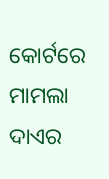କୋର୍ଟରେ ମାମଲା ଦାଏର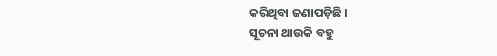କରିଥିବା ଜଣାପଡ଼ିଛି ।
ସୂଚନା ଥାଉକି ବହୁ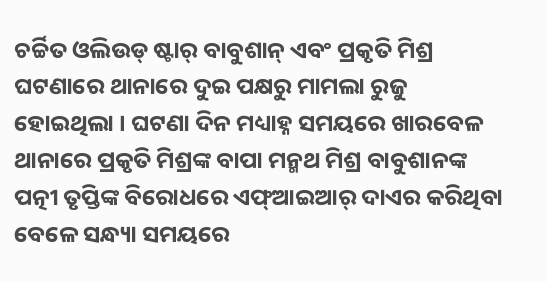ଚର୍ଚ୍ଚିତ ଓଲିଉଡ୍ ଷ୍ଟାର୍ ବାବୁଶାନ୍ ଏବଂ ପ୍ରକୃତି ମିଶ୍ର ଘଟଣାରେ ଥାନାରେ ଦୁଇ ପକ୍ଷରୁ ମାମଲା ରୁଜୁ ହୋଇଥିଲା । ଘଟଣା ଦିନ ମଧ୍ୟାହ୍ନ ସମୟରେ ଖାରବେଳ ଥାନାରେ ପ୍ରକୃତି ମିଶ୍ରଙ୍କ ବାପା ମନ୍ମଥ ମିଶ୍ର ବାବୁଶାନଙ୍କ ପତ୍ନୀ ତୃପ୍ତିଙ୍କ ବିରୋଧରେ ଏଫ୍ଆଇଆର୍ ଦାଏର କରିଥିବା ବେଳେ ସନ୍ଧ୍ୟା ସମୟରେ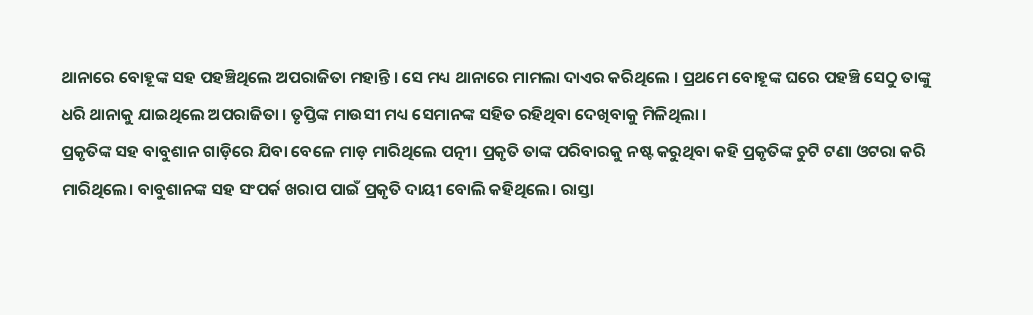ଥାନାରେ ବୋହୂଙ୍କ ସହ ପହଞ୍ଚିଥିଲେ ଅପରାଜିତା ମହାନ୍ତି । ସେ ମଧ୍ୟ ଥାନାରେ ମାମଲା ଦାଏର କରିଥିଲେ । ପ୍ରଥମେ ବୋହୂଙ୍କ ଘରେ ପହଞ୍ଚି ସେଠୁ ତାଙ୍କୁ ଧରି ଥାନାକୁ ଯାଇଥିଲେ ଅପରାଜିତା । ତୃପ୍ତିଙ୍କ ମାଉସୀ ମଧ୍ୟ ସେମାନଙ୍କ ସହିତ ରହିଥିବା ଦେଖିବାକୁ ମିଳିଥିଲା ।
ପ୍ରକୃତିଙ୍କ ସହ ବାବୁଶାନ ଗାଡ଼ିରେ ଯିବା ବେଳେ ମାଡ଼ ମାରିଥିଲେ ପତ୍ନୀ। ପ୍ରକୃତି ତାଙ୍କ ପରିବାରକୁ ନଷ୍ଟ କରୁଥିବା କହି ପ୍ରକୃତିଙ୍କ ଚୁଟି ଟଣା ଓଟରା କରି ମାରିଥିଲେ। ବାବୁଶାନଙ୍କ ସହ ସଂପର୍କ ଖରାପ ପାଇଁ ପ୍ରକୃତି ଦାୟୀ ବୋଲି କହିଥିଲେ। ରାସ୍ତା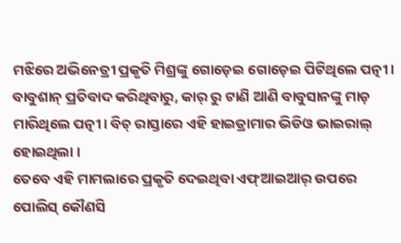ମଝିରେ ଅଭିନେତ୍ରୀ ପ୍ରକୃତି ମିଶ୍ରଙ୍କୁ ଗୋଡ଼େଇ ଗୋଡ଼େଇ ପିଟିଥିଲେ ପତ୍ନୀ। ବାବୁଶାନ୍ ପ୍ରତିବାଦ କରିଥିବାରୁ, କାର୍ ରୁ ଟାଣି ଆଣି ବାବୁସାନଙ୍କୁ ମାଡ଼ ମାରିଥିଲେ ପତ୍ନୀ। ବିଚ୍ ରାସ୍ତାରେ ଏହି ହାଇଡ୍ରାମାର ଭିଡିଓ ଭାଇରାଲ୍ ହୋଇଥିଲା ।
ତେବେ ଏହି ମାମଲାରେ ପ୍ରକୃତି ଦେଇଥିବା ଏଫ୍ଆଇଆର୍ ଉପରେ ପୋଲିସ୍ କୌଣସି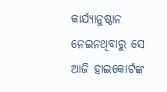କାର୍ଯ୍ୟାନୁଷ୍ଠାନ ନେଇନଥିବାରୁ ସେ ଆଜି ହାଇକୋର୍ଟଙ୍କ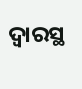ଦ୍ୱାରସ୍ଥ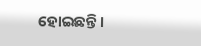ହୋଇଛନ୍ତି ।